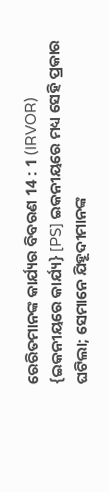ରେରିତମାନଙ୍କ କାର୍ଯ୍ୟର ବିବରଣ 14 : 1 (IRVOR)
{ଇକନୀୟରେ କାର୍ଯ୍ୟ} [PS] ଇକନୀୟରେ ମଧ୍ୟ ସେହି ପ୍ରକାର ଘଟିଲା; ସେମାନେ ଯିହୂଦୀମାନଙ୍କ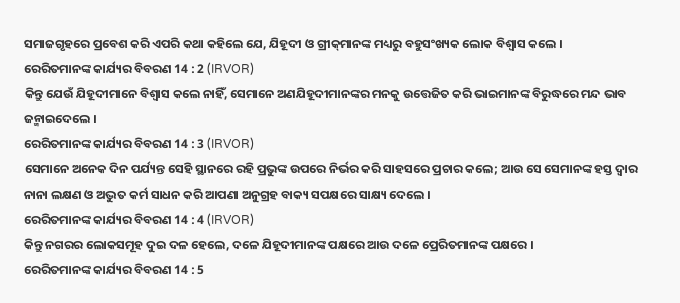ସମାଜଗୃହରେ ପ୍ରବେଶ କରି ଏପରି କଥା କହିଲେ ଯେ, ଯିହୂଦୀ ଓ ଗ୍ରୀକ୍‌ମାନଙ୍କ ମଧ୍ୟରୁ ବହୁସଂଖ୍ୟକ ଲୋକ ବିଶ୍ୱାସ କଲେ ।
ରେରିତମାନଙ୍କ କାର୍ଯ୍ୟର ବିବରଣ 14 : 2 (IRVOR)
କିନ୍ତୁ ଯେଉଁ ଯିହୂଦୀମାନେ ବିଶ୍ୱାସ କଲେ ନାହିଁ, ସେମାନେ ଅଣଯିହୂଦୀମାନଙ୍କର ମନକୁ ଉତ୍ତେଜିତ କରି ଭାଇମାନଙ୍କ ବିରୁଦ୍ଧରେ ମନ୍ଦ ଭାବ ଜନ୍ମାଇଦେଲେ ।
ରେରିତମାନଙ୍କ କାର୍ଯ୍ୟର ବିବରଣ 14 : 3 (IRVOR)
ସେମାନେ ଅନେକ ଦିନ ପର୍ଯ୍ୟନ୍ତ ସେହି ସ୍ଥାନରେ ରହି ପ୍ରଭୁଙ୍କ ଉପରେ ନିର୍ଭର କରି ସାହସରେ ପ୍ରଚାର କଲେ; ଆଉ ସେ ସେମାନଙ୍କ ହସ୍ତ ଦ୍ୱାର ନାନା ଲକ୍ଷଣ ଓ ଅଦ୍ଭୁତ କର୍ମ ସାଧନ କରି ଆପଣା ଅନୁଗ୍ରହ ବାକ୍ୟ ସପକ୍ଷରେ ସାକ୍ଷ୍ୟ ଦେଲେ ।
ରେରିତମାନଙ୍କ କାର୍ଯ୍ୟର ବିବରଣ 14 : 4 (IRVOR)
କିନ୍ତୁ ନଗରର ଲୋକସମୂହ ଦୁଇ ଦଳ ହେଲେ, ଦଳେ ଯିହୂଦୀମାନଙ୍କ ପକ୍ଷରେ ଆଉ ଦଳେ ପ୍ରେରିତମାନଙ୍କ ପକ୍ଷରେ ।
ରେରିତମାନଙ୍କ କାର୍ଯ୍ୟର ବିବରଣ 14 : 5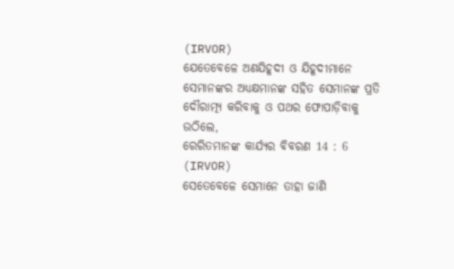(IRVOR)
ଯେତେବେଳେ ଅଣଯିହୂଦୀ ଓ ଯିହୂଦୀମାନେ ସେମାନଙ୍କର ଅଧ୍ୟକ୍ଷମାନଙ୍କ ସହିତ ସେମାନଙ୍କ ପ୍ରତି ଦୌରାତ୍ମ୍ୟ କରିବାକୁ ଓ ପଥର ଫୋପାଡ଼ିବାକୁ ଉଠିଲେ,
ରେରିତମାନଙ୍କ କାର୍ଯ୍ୟର ବିବରଣ 14 : 6 (IRVOR)
ସେତେବେଳେ ସେମାନେ ତାହା ଜାଣି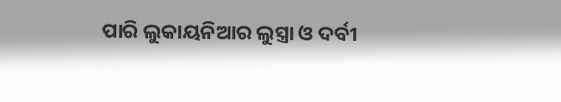ପାରି ଲୁକାୟନିଆର ଲୁସ୍ତ୍ରା ଓ ଦର୍ବୀ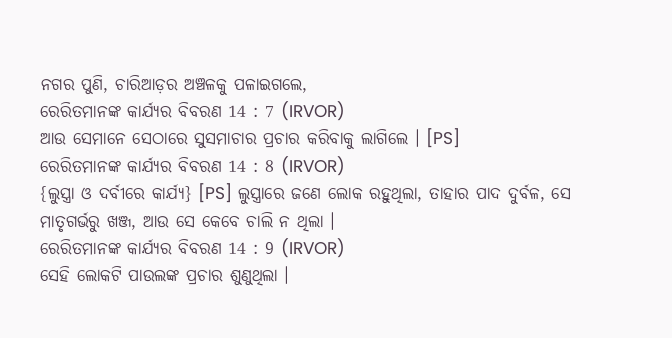ନଗର ପୁଣି, ଚାରିଆଡ଼ର ଅଞ୍ଚଳକୁ ପଳାଇଗଲେ,
ରେରିତମାନଙ୍କ କାର୍ଯ୍ୟର ବିବରଣ 14 : 7 (IRVOR)
ଆଉ ସେମାନେ ସେଠାରେ ସୁସମାଚାର ପ୍ରଚାର କରିବାକୁ ଲାଗିଲେ । [PS]
ରେରିତମାନଙ୍କ କାର୍ଯ୍ୟର ବିବରଣ 14 : 8 (IRVOR)
{ଲୁସ୍ତ୍ରା ଓ ଦର୍ବୀରେ କାର୍ଯ୍ୟ} [PS] ଲୁସ୍ତ୍ରାରେ ଜଣେ ଲୋକ ରହୁଥିଲା, ତାହାର ପାଦ ଦୁର୍ବଳ, ସେ ମାତୃଗର୍ଭରୁ ଖଞ୍ଜ, ଆଉ ସେ କେବେ ଚାଲି ନ ଥିଲା ।
ରେରିତମାନଙ୍କ କାର୍ଯ୍ୟର ବିବରଣ 14 : 9 (IRVOR)
ସେହି ଲୋକଟି ପାଉଲଙ୍କ ପ୍ରଚାର ଶୁଣୁଥିଲା ।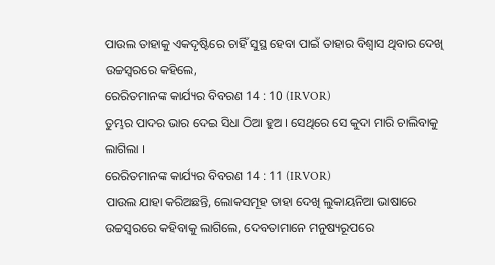ପାଉଲ ତାହାକୁ ଏକଦୃଷ୍ଟିରେ ଚାହିଁ ସୁସ୍ଥ ହେବା ପାଇଁ ତାହାର ବିଶ୍ୱାସ ଥିବାର ଦେଖି ଉଚ୍ଚସ୍ୱରରେ କହିଲେ,
ରେରିତମାନଙ୍କ କାର୍ଯ୍ୟର ବିବରଣ 14 : 10 (IRVOR)
ତୁମ୍ଭର ପାଦର ଭାର ଦେଇ ସିଧା ଠିଆ ହୁଅ । ସେଥିରେ ସେ କୁଦା ମାରି ଚାଲିବାକୁ ଲାଗିଲା ।
ରେରିତମାନଙ୍କ କାର୍ଯ୍ୟର ବିବରଣ 14 : 11 (IRVOR)
ପାଉଲ ଯାହା କରିଅଛନ୍ତି, ଲୋକସମୂହ ତାହା ଦେଖି ଲୁକାୟନିଆ ଭାଷାରେ ଉଚ୍ଚସ୍ୱରରେ କହିବାକୁ ଲାଗିଲେ, ଦେବତାମାନେ ମନୁଷ୍ୟରୂପରେ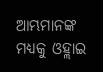ଆମ୍ଭମାନଙ୍କ ମଧ୍ୟକୁ ଓହ୍ଲାଇ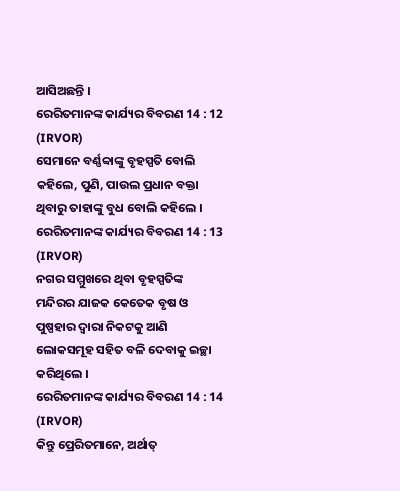ଆସିଅଛନ୍ତି ।
ରେରିତମାନଙ୍କ କାର୍ଯ୍ୟର ବିବରଣ 14 : 12 (IRVOR)
ସେମାନେ ବର୍ଣ୍ଣବ୍ବାଙ୍କୁ ବୃହସ୍ପତି ବୋଲି କହିଲେ, ପୁଣି, ପାଉଲ ପ୍ରଧାନ ବକ୍ତା ଥିବାରୁ ତାହାଙ୍କୁ ବୁଧ ବୋଲି କହିଲେ ।
ରେରିତମାନଙ୍କ କାର୍ଯ୍ୟର ବିବରଣ 14 : 13 (IRVOR)
ନଗର ସମ୍ମୁଖରେ ଥିବା ବୃହସ୍ପତିଙ୍କ ମନ୍ଦିରର ଯାଜକ କେତେକ ବୃଷ ଓ ପୁଷ୍ପହାର ଦ୍ୱାରା ନିକଟକୁ ଆଣି ଲୋକସମୂହ ସହିତ ବଳି ଦେବାକୁ ଇଚ୍ଛା କରିଥିଲେ ।
ରେରିତମାନଙ୍କ କାର୍ଯ୍ୟର ବିବରଣ 14 : 14 (IRVOR)
କିନ୍ତୁ ପ୍ରେରିତମାନେ, ଅର୍ଥାତ୍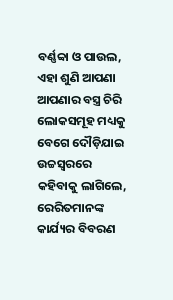ବର୍ଣ୍ଣବ୍ବା ଓ ପାଉଲ, ଏହା ଶୁଣି ଆପଣା ଆପଣାର ବସ୍ତ୍ର ଚିରି ଲୋକସମୂହ ମଧ୍ୟକୁ ବେଗେ ଦୌଡ଼ିଯାଇ ଉଚ୍ଚସ୍ୱରରେ କହିବାକୁ ଲାଗିଲେ,
ରେରିତମାନଙ୍କ କାର୍ଯ୍ୟର ବିବରଣ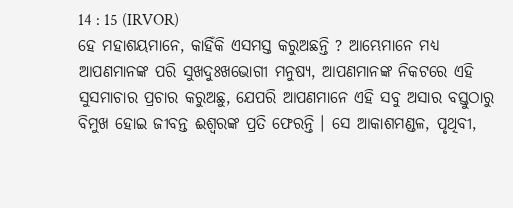14 : 15 (IRVOR)
ହେ ମହାଶୟମାନେ, କାହିଁକି ଏସମସ୍ତ କରୁଅଛନ୍ତି ? ଆମ୍ଭେମାନେ ମଧ୍ୟ ଆପଣମାନଙ୍କ ପରି ସୁଖଦୁଃଖଭୋଗୀ ମନୁଷ୍ୟ, ଆପଣମାନଙ୍କ ନିକଟରେ ଏହି ସୁସମାଚାର ପ୍ରଚାର କରୁଅଛୁ, ଯେପରି ଆପଣମାନେ ଏହି ସବୁ ଅସାର ବସ୍ତୁଠାରୁ ବିମୁଖ ହୋଇ ଜୀବନ୍ତ ଈଶ୍ୱରଙ୍କ ପ୍ରତି ଫେରନ୍ତି । ସେ ଆକାଶମଣ୍ଡଳ, ପୃଥିବୀ,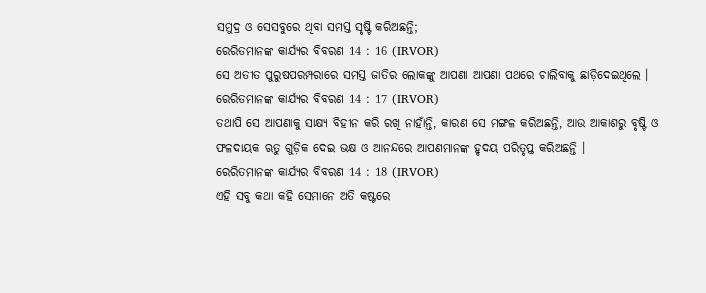ସମୁଦ୍ର ଓ ସେସବୁରେ ଥିବା ସମସ୍ତ ସୃଷ୍ଟି କରିଅଛନ୍ତି;
ରେରିତମାନଙ୍କ କାର୍ଯ୍ୟର ବିବରଣ 14 : 16 (IRVOR)
ସେ ଅତୀତ ପୁରୁଷପରମ୍ପରାରେ ସମସ୍ତ ଜାତିର ଲୋକଙ୍କୁ ଆପଣା ଆପଣା ପଥରେ ଚାଲିବାକୁ ଛାଡ଼ିଦେଇଥିଲେ ।
ରେରିତମାନଙ୍କ କାର୍ଯ୍ୟର ବିବରଣ 14 : 17 (IRVOR)
ତଥାପି ସେ ଆପଣାକୁ ସାକ୍ଷ୍ୟ ବିହୀନ କରି ରଖି ନାହାଁନ୍ତି, କାରଣ ସେ ମଙ୍ଗଳ କରିଅଛନ୍ତି, ଆଉ ଆକାଶରୁ ବୃଷ୍ଟି ଓ ଫଳଦାୟକ ଋତୁ ଗୁଡ଼ିକ ଦେଇ ଭକ୍ଷ ଓ ଆନନ୍ଦରେ ଆପଣମାନଙ୍କ ହୃଦୟ ପରିତୃପ୍ତ କରିଅଛନ୍ତି ।
ରେରିତମାନଙ୍କ କାର୍ଯ୍ୟର ବିବରଣ 14 : 18 (IRVOR)
ଏହି ସବୁ କଥା କହି ସେମାନେ ଅତି କଷ୍ଟରେ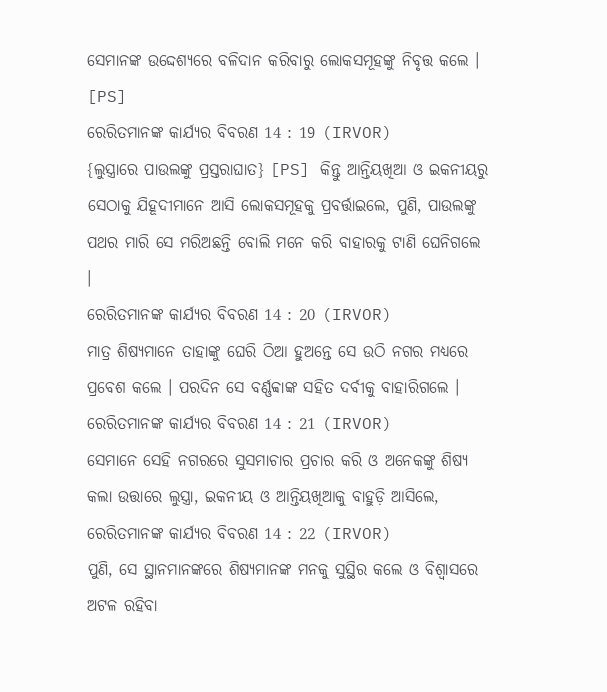ସେମାନଙ୍କ ଉଦ୍ଦେଶ୍ୟରେ ବଳିଦାନ କରିବାରୁ ଲୋକସମୂହଙ୍କୁ ନିବୃତ୍ତ କଲେ । [PS]
ରେରିତମାନଙ୍କ କାର୍ଯ୍ୟର ବିବରଣ 14 : 19 (IRVOR)
{ଲୁସ୍ତ୍ରାରେ ପାଉଲଙ୍କୁ ପ୍ରସ୍ତରାଘାତ} [PS] କିନ୍ତୁ ଆନ୍ତିୟଖିଆ ଓ ଇକନୀୟରୁ ସେଠାକୁ ଯିହୂଦୀମାନେ ଆସି ଲୋକସମୂହକୁ ପ୍ରବର୍ତ୍ତାଇଲେ, ପୁଣି, ପାଉଲଙ୍କୁ ପଥର ମାରି ସେ ମରିଅଛନ୍ତି ବୋଲି ମନେ କରି ବାହାରକୁ ଟାଣି ଘେନିଗଲେ ।
ରେରିତମାନଙ୍କ କାର୍ଯ୍ୟର ବିବରଣ 14 : 20 (IRVOR)
ମାତ୍ର ଶିଷ୍ୟମାନେ ତାହାଙ୍କୁ ଘେରି ଠିଆ ହୁଅନ୍ତେ ସେ ଉଠି ନଗର ମଧ୍ୟରେ ପ୍ରବେଶ କଲେ । ପରଦିନ ସେ ବର୍ଣ୍ଣବ୍ବାଙ୍କ ସହିତ ଦର୍ବୀକୁ ବାହାରିଗଲେ ।
ରେରିତମାନଙ୍କ କାର୍ଯ୍ୟର ବିବରଣ 14 : 21 (IRVOR)
ସେମାନେ ସେହି ନଗରରେ ସୁସମାଚାର ପ୍ରଚାର କରି ଓ ଅନେକଙ୍କୁ ଶିଷ୍ୟ କଲା ଉତ୍ତାରେ ଲୁସ୍ତ୍ରା, ଇକନୀୟ ଓ ଆନ୍ତିୟଖିଆକୁ ବାହୁଡ଼ି ଆସିଲେ,
ରେରିତମାନଙ୍କ କାର୍ଯ୍ୟର ବିବରଣ 14 : 22 (IRVOR)
ପୁଣି, ସେ ସ୍ଥାନମାନଙ୍କରେ ଶିଷ୍ୟମାନଙ୍କ ମନକୁ ସୁସ୍ଥିର କଲେ ଓ ବିଶ୍ୱାସରେ ଅଟଳ ରହିବା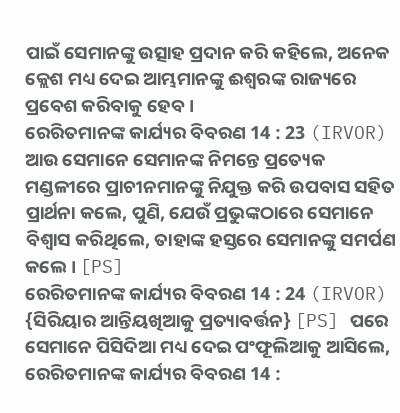ପାଇଁ ସେମାନଙ୍କୁ ଉତ୍ସାହ ପ୍ରଦାନ କରି କହିଲେ, ଅନେକ କ୍ଲେଶ ମଧ୍ୟ ଦେଇ ଆମ୍ଭମାନଙ୍କୁ ଈଶ୍ୱରଙ୍କ ରାଜ୍ୟରେ ପ୍ରବେଶ କରିବାକୁ ହେବ ।
ରେରିତମାନଙ୍କ କାର୍ଯ୍ୟର ବିବରଣ 14 : 23 (IRVOR)
ଆଉ ସେମାନେ ସେମାନଙ୍କ ନିମନ୍ତେ ପ୍ରତ୍ୟେକ ମଣ୍ଡଳୀରେ ପ୍ରାଚୀନମାନଙ୍କୁ ନିଯୁକ୍ତ କରି ଉପବାସ ସହିତ ପ୍ରାର୍ଥନା କଲେ, ପୁଣି, ଯେଉଁ ପ୍ରଭୁଙ୍କଠାରେ ସେମାନେ ବିଶ୍ୱାସ କରିଥିଲେ, ତାହାଙ୍କ ହସ୍ତରେ ସେମାନଙ୍କୁ ସମର୍ପଣ କଲେ । [PS]
ରେରିତମାନଙ୍କ କାର୍ଯ୍ୟର ବିବରଣ 14 : 24 (IRVOR)
{ସିରିୟାର ଆନ୍ତିୟଖିଆକୁ ପ୍ରତ୍ୟାବର୍ତ୍ତନ} [PS] ପରେ ସେମାନେ ପିସିଦିଆ ମଧ୍ୟ ଦେଇ ପଂଫୂଲିଆକୁ ଆସିଲେ,
ରେରିତମାନଙ୍କ କାର୍ଯ୍ୟର ବିବରଣ 14 :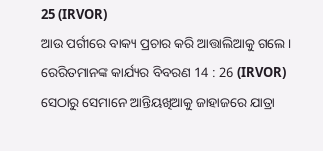25 (IRVOR)
ଆଉ ପର୍ଗୀରେ ବାକ୍ୟ ପ୍ରଚାର କରି ଆତ୍ତାଲିଆକୁ ଗଲେ ।
ରେରିତମାନଙ୍କ କାର୍ଯ୍ୟର ବିବରଣ 14 : 26 (IRVOR)
ସେଠାରୁ ସେମାନେ ଆନ୍ତିୟଖିଆକୁ ଜାହାଜରେ ଯାତ୍ରା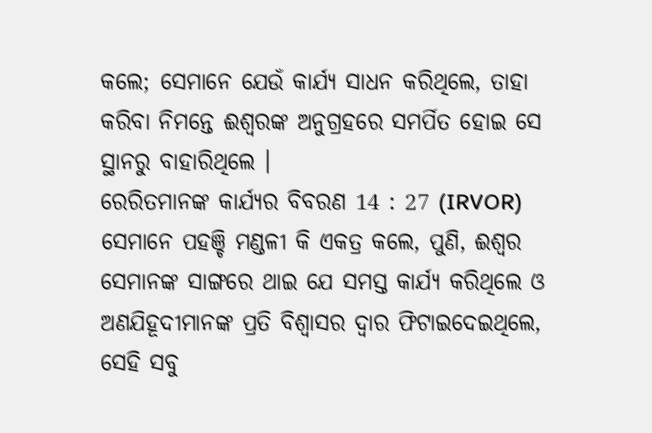କଲେ; ସେମାନେ ଯେଉଁ କାର୍ଯ୍ୟ ସାଧନ କରିଥିଲେ, ତାହା କରିବା ନିମନ୍ତେ ଈଶ୍ୱରଙ୍କ ଅନୁଗ୍ରହରେ ସମର୍ପିତ ହୋଇ ସେ ସ୍ଥାନରୁ ବାହାରିଥିଲେ ।
ରେରିତମାନଙ୍କ କାର୍ଯ୍ୟର ବିବରଣ 14 : 27 (IRVOR)
ସେମାନେ ପହଞ୍ଚି ମଣ୍ଡଳୀ କି ଏକତ୍ର କଲେ, ପୁଣି, ଈଶ୍ୱର ସେମାନଙ୍କ ସାଙ୍ଗରେ ଥାଇ ଯେ ସମସ୍ତ କାର୍ଯ୍ୟ କରିଥିଲେ ଓ ଅଣଯିହୂଦୀମାନଙ୍କ ପ୍ରତି ବିଶ୍ୱାସର ଦ୍ୱାର ଫିଟାଇଦେଇଥିଲେ, ସେହି ସବୁ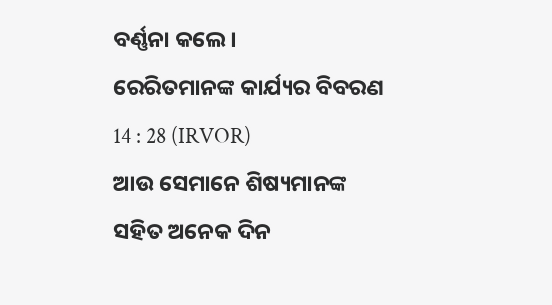ବର୍ଣ୍ଣନା କଲେ ।
ରେରିତମାନଙ୍କ କାର୍ଯ୍ୟର ବିବରଣ 14 : 28 (IRVOR)
ଆଉ ସେମାନେ ଶିଷ୍ୟମାନଙ୍କ ସହିତ ଅନେକ ଦିନ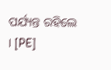ପର୍ଯ୍ୟନ୍ତ ରହିଲେ । [PE]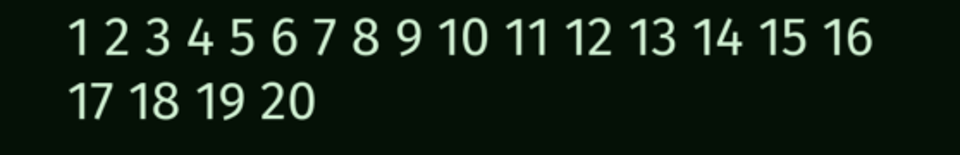1 2 3 4 5 6 7 8 9 10 11 12 13 14 15 16 17 18 19 20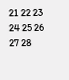21 22 23 24 25 26 27 28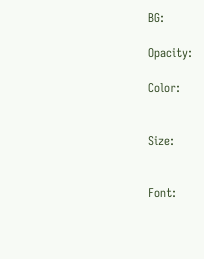BG:

Opacity:

Color:


Size:


Font: